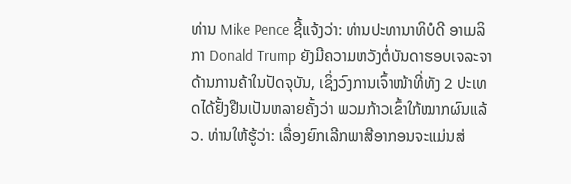ທ່ານ Mike Pence ຊີ້ແຈ້ງວ່າ: ທ່ານປະທານາທິບໍດີ ອາເມລິກາ Donald Trump ຍັງມີຄວາມຫວັງຕໍ່ບັນດາຮອບເຈລະຈາດ້ານການຄ້າໃນປັດຈຸບັນ, ເຊິ່ງວົງການເຈົ້າໜ້າທີ່ທັງ 2 ປະເທດໄດ້ຢັ້ງຢືນເປັນຫລາຍຄັ້ງວ່າ ພວມກ້າວເຂົ້າໃກ້ໝາກຜົນແລ້ວ. ທ່ານໃຫ້ຮູ້ວ່າ: ເລື່ອງຍົກເລີກພາສີອາກອນຈະແມ່ນສ່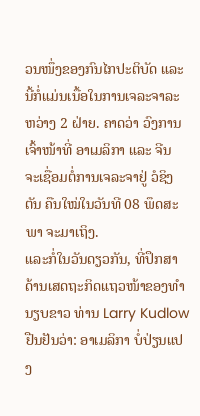ວນໜຶ່ງຂອງກົນໄກປະຕິບັດ ແລະ ນີ້ກໍ່ແມ່ນເນື້ອໃນການເຈລະຈາລະຫວ່າງ 2 ຝ່າຍ. ຄາດວ່າ ວົງການເຈົ້າໜ້າທີ່ ອາເມລິກາ ແລະ ຈີນ ຈະເຊື່ອມຕໍ່ການເຈລະຈາຢູ່ ວໍຊິງຕັນ ຄືນໃໝ່ໃນວັນທີ 08 ພຶດສະພາ ຈະມາເຖິງ.
ແລະກໍ່ໃນວັນດຽວກັນ, ທີ່ປຶກສາດ້ານເສດຖະກິດແຖວໜ້າຂອງທຳນຽບຂາວ ທ່ານ Larry Kudlow ຢືນຢັນວ່າ: ອາເມລິກາ ບໍ່ປ່ຽນແປງ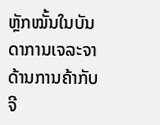ຫຼັກໝັ້ນໃນບັນດາການເຈລະຈາດ້ານການຄ້າກັບ ຈີ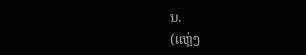ນ.
(ແຫຼ່ງ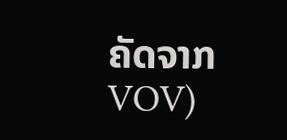ຄັດຈາກ VOV)